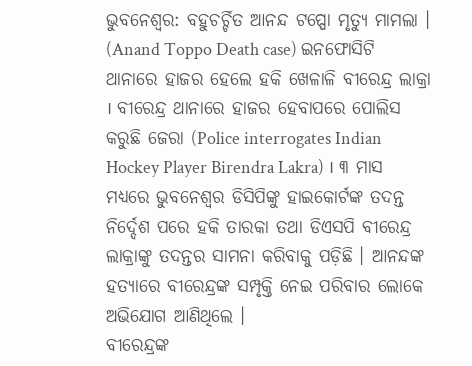ଭୁବନେଶ୍ବର: ବହୁଚର୍ଚ୍ଚିତ ଆନନ୍ଦ ଟପ୍ପୋ ମୃତ୍ୟୁ ମାମଲା । (Anand Toppo Death case) ଇନଫୋସିଟି ଥାନାରେ ହାଜର ହେଲେ ହକି ଖେଳାଳି ବୀରେନ୍ଦ୍ର ଲାକ୍ରା । ବୀରେନ୍ଦ୍ର ଥାନାରେ ହାଜର ହେବାପରେ ପୋଲିସ କରୁଛି ଜେରା (Police interrogates Indian Hockey Player Birendra Lakra) । ୩ ମାସ ମଧ୍ୟରେ ଭୁବନେଶ୍ବର ଡିସିପିଙ୍କୁ ହାଇକୋର୍ଟଙ୍କ ତଦନ୍ତ ନିର୍ଦ୍ଦେଶ ପରେ ହକି ତାରକା ତଥା ଡିଏସପି ବୀରେନ୍ଦ୍ର ଲାକ୍ରାଙ୍କୁ ତଦନ୍ତର ସାମନା କରିବାକୁ ପଡ଼ିଛି । ଆନନ୍ଦଙ୍କ ହତ୍ୟାରେ ବୀରେନ୍ଦ୍ରଙ୍କ ସମ୍ପୃକ୍ତି ନେଇ ପରିବାର ଲୋକେ ଅଭିଯୋଗ ଆଣିଥିଲେ ।
ବୀରେନ୍ଦ୍ରଙ୍କ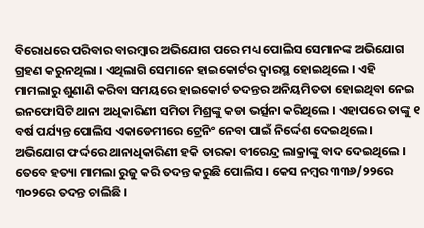ବିରୋଧରେ ପରିବାର ବାରମ୍ବାର ଅଭିଯୋଗ ପରେ ମଧ୍ୟ ପୋଲିସ ସେମାନଙ୍କ ଅଭିଯୋଗ ଗ୍ରହଣ କରୁନଥିଲା । ଏଥିଲାଗି ସେମାନେ ହାଇକୋର୍ଟର ଦ୍ବାରସ୍ଥ ହୋଇଥିଲେ । ଏହି ମାମଲାରୁ ଶୁଣାଣି କରିବା ସମୟରେ ହାଇକୋର୍ଟ ତଦନ୍ତର ଅନିୟମିତତା ହୋଇଥିବା ନେଇ ଇନଫୋସିଟି ଥାନା ଅଧିକାରିଣୀ ସମିତା ମିଶ୍ରଙ୍କୁ କଡା ଭର୍ତ୍ସନା କରିଥିଲେ । ଏହାପରେ ତାଙ୍କୁ ୧ ବର୍ଷ ପର୍ଯ୍ୟନ୍ତ ପୋଲିସ ଏକାଡେମୀରେ ଟ୍ରେନିଂ ନେବା ପାଇଁ ନିର୍ଦ୍ଦେଶ ଦେଇଥିଲେ । ଅଭିଯୋଗ ଫର୍ଦ୍ଦରେ ଥାନାଧିକାରିଣୀ ହକି ତାରକା ବୀରେନ୍ଦ୍ର ଲାକ୍ରାଙ୍କୁ ବାଦ ଦେଇଥିଲେ ।
ତେବେ ହତ୍ୟା ମାମଲା ରୁଜୁ କରି ତଦନ୍ତ କରୁଛି ପୋଲିସ । କେସ ନମ୍ବର ୩୩୬/୨୨ରେ ୩୦୨ରେ ତଦନ୍ତ ଚାଲିଛି ।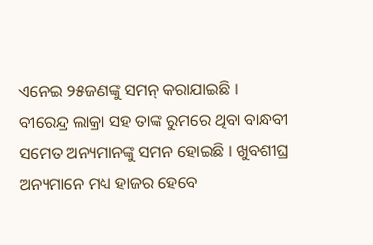ଏନେଇ ୨୫ଜଣଙ୍କୁ ସମନ୍ କରାଯାଇଛି । ବୀରେନ୍ଦ୍ର ଲାକ୍ରା ସହ ତାଙ୍କ ରୁମରେ ଥିବା ବାନ୍ଧବୀ ସମେତ ଅନ୍ୟମାନଙ୍କୁ ସମନ ହୋଇଛି । ଖୁବଶୀଘ୍ର ଅନ୍ୟମାନେ ମଧ୍ୟ ହାଜର ହେବେ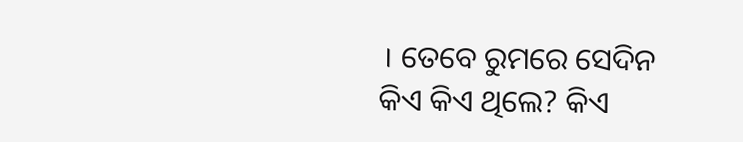। ତେବେ ରୁମରେ ସେଦିନ କିଏ କିଏ ଥିଲେ? କିଏ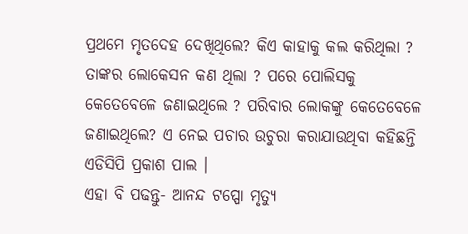ପ୍ରଥମେ ମୃତଦେହ ଦେଖିଥିଲେ? କିଏ କାହାକୁ କଲ କରିଥିଲା ? ତାଙ୍କର ଲୋକେସନ କଣ ଥିଲା ? ପରେ ପୋଲିସକୁ କେତେବେଳେ ଜଣାଇଥିଲେ ? ପରିବାର ଲୋକଙ୍କୁ କେତେବେଳେ ଜଣାଇଥିଲେ? ଏ ନେଇ ପଚାର ଉଚୁରା କରାଯାଉଥିବା କହିଛନ୍ତି ଏଡିସିପି ପ୍ରକାଶ ପାଲ ।
ଏହା ବି ପଢନ୍ତୁ- ଆନନ୍ଦ ଟପ୍ପୋ ମୃତ୍ୟୁ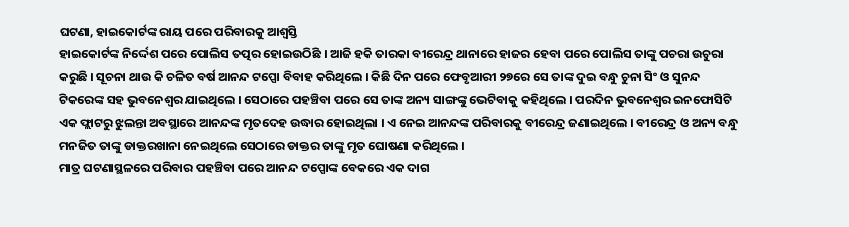ଘଟଣା, ହାଇକୋର୍ଟଙ୍କ ରାୟ ପରେ ପରିବାରକୁ ଆଶ୍ବସ୍ତି
ହାଇକୋର୍ଟଙ୍କ ନିର୍ଦ୍ଦେଶ ପରେ ପୋଲିସ ତତ୍ପର ହୋଇଉଠିଛି । ଆଜି ହକି ତାରକା ବୀରେନ୍ଦ୍ର ଥାନାରେ ହାଜର ହେବା ପରେ ପୋଲିସ ତାଙ୍କୁ ପଚରା ଉଚୁରା କରୁଛି । ସୂଚନା ଥାଉ କି ଚଳିତ ବର୍ଷ ଆନନ୍ଦ ଟପ୍ପୋ ବିବାହ କରିଥିଲେ । କିଛି ଦିନ ପରେ ଫେବୃଆରୀ ୨୭ରେ ସେ ତାଙ୍କ ଦୁଇ ବନ୍ଧୁ ଚୁନା ସିଂ ଓ ସୁନନ୍ଦ ଟିକରେଙ୍କ ସହ ଭୁବନେଶ୍ବର ଯାଇଥିଲେ । ସେଠାରେ ପହଞ୍ଚିବା ପରେ ସେ ତାଙ୍କ ଅନ୍ୟ ସାଙ୍ଗଙ୍କୁ ଭେଟିବାକୁ କହିଥିଲେ । ପରଦିନ ଭୁବନେଶ୍ବର ଇନଫୋସିଟି ଏକ ଫ୍ଲାଟରୁ ଝୁଲନ୍ତା ଅବସ୍ଥାରେ ଆନନ୍ଦଙ୍କ ମୃତଦେହ ଉଦ୍ଧାର ହୋଇଥିଲା । ଏ ନେଇ ଆନନ୍ଦଙ୍କ ପରିବାରକୁ ବୀରେନ୍ଦ୍ର ଜଣାଇଥିଲେ । ବୀରେନ୍ଦ୍ର ଓ ଅନ୍ୟ ବନ୍ଧୁ ମନଜିତ ତାଙ୍କୁ ଡାକ୍ତରଖାନା ନେଇଥିଲେ ସେଠାରେ ଡାକ୍ତର ତାଙ୍କୁ ମୃତ ଘୋଷଣା କରିଥିଲେ ।
ମାତ୍ର ଘଟଣାସ୍ଥଳରେ ପରିବାର ପହଞ୍ଚିବା ପରେ ଆନନ୍ଦ ଟପ୍ପୋଙ୍କ ବେକରେ ଏକ ଦାଗ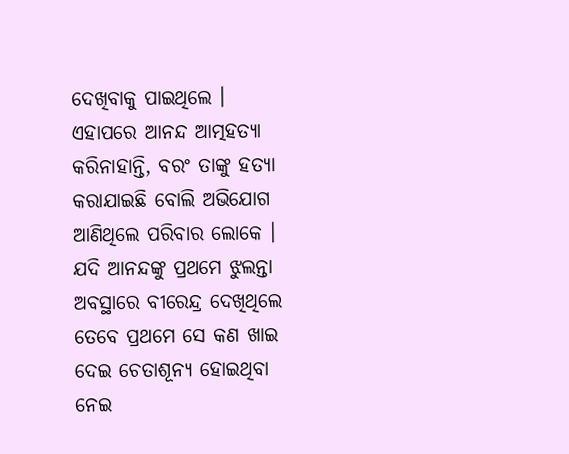ଦେଖିବାକୁ ପାଇଥିଲେ । ଏହାପରେ ଆନନ୍ଦ ଆତ୍ମହତ୍ୟା କରିନାହାନ୍ତି, ବରଂ ତାଙ୍କୁ ହତ୍ୟା କରାଯାଇଛି ବୋଲି ଅଭିଯୋଗ ଆଣିଥିଲେ ପରିବାର ଲୋକେ । ଯଦି ଆନନ୍ଦଙ୍କୁ ପ୍ରଥମେ ଝୁଲନ୍ତା ଅବସ୍ଥାରେ ବୀରେନ୍ଦ୍ର ଦେଖିଥିଲେ ତେବେ ପ୍ରଥମେ ସେ କଣ ଖାଇ ଦେଇ ଚେତାଶୂନ୍ୟ ହୋଇଥିବା ନେଇ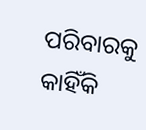ପରିବାରକୁ କାହିଁକି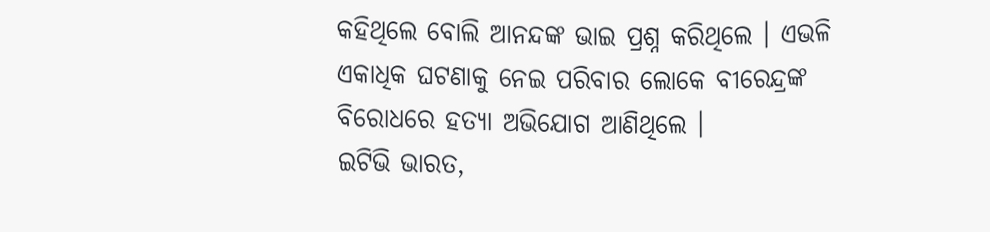କହିଥିଲେ ବୋଲି ଆନନ୍ଦଙ୍କ ଭାଇ ପ୍ରଶ୍ନ କରିଥିଲେ । ଏଭଳି ଏକାଧିକ ଘଟଣାକୁ ନେଇ ପରିବାର ଲୋକେ ବୀରେନ୍ଦ୍ରଙ୍କ ବିରୋଧରେ ହତ୍ୟା ଅଭିଯୋଗ ଆଣିଥିଲେ ।
ଇଟିଭି ଭାରତ,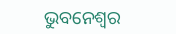ଭୁବନେଶ୍ବର